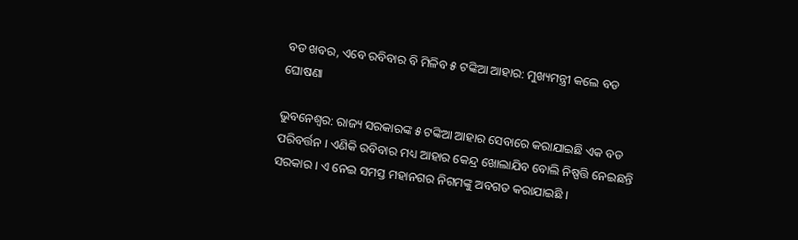ବଡ ଖବର, ଏବେ ରବିବାର ବି ମିଳିବ ୫ ଟଙ୍କିଆ ଆହାର: ମୁଖ୍ୟମନ୍ତ୍ରୀ କଲେ ବଡ ଘୋଷଣା

ଭୁବନେଶ୍ୱର: ରାଜ୍ୟ ସରକାରଙ୍କ ୫ ଟଙ୍କିଆ ଆହାର ସେବାରେ କରାଯାଇଛି ଏକ ବଡ ପରିବର୍ତ୍ତନ । ଏଣିକି ରବିବାର ମଧ୍ୟ ଆହାର କେନ୍ଦ୍ର ଖୋଲାଯିବ ବୋଲି ନିଷ୍ପତ୍ତି ନେଇଛନ୍ତି ସରକାର । ଏ ନେଇ ସମସ୍ତ ମହାନଗର ନିଗମଙ୍କୁ ଅବଗତ କରାଯାଇଛି ।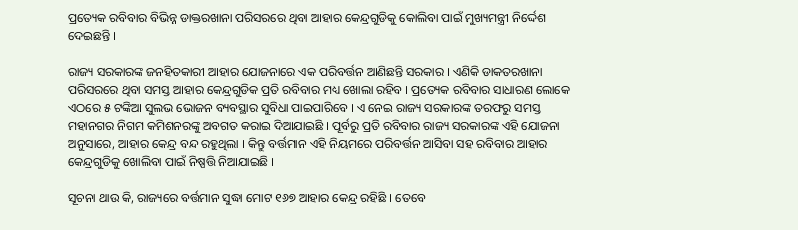ପ୍ରତ୍ୟେକ ରବିବାର ବିଭିନ୍ନ ଡାକ୍ତରଖାନା ପରିସରରେ ଥିବା ଆହାର କେନ୍ଦ୍ରଗୁଡିକୁ କୋଲିବା ପାଇଁ ମୁଖ୍ୟମନ୍ତ୍ରୀ ନିର୍ଦ୍ଦେଶ ଦେଇଛନ୍ତି ।

ରାଜ୍ୟ ସରକାରଙ୍କ ଜନହିତକାରୀ ଆହାର ଯୋଜନାରେ ଏକ ପରିବର୍ତ୍ତନ ଆଣିଛନ୍ତି ସରକାର । ଏଣିକି ଡାକତରଖାନା ପରିସରରେ ଥିବା ସମସ୍ତ ଆହାର କେନ୍ଦ୍ରଗୁଡିକ ପ୍ରତି ରବିବାର ମଧ୍ୟ ଖୋଲା ରହିବ । ପ୍ରତ୍ୟେକ ରବିବାର ସାଧାରଣ ଲୋକେ ଏଠରେ ୫ ଟଙ୍କିଆ ସୁଲଭ ଭୋଜନ ବ୍ୟବସ୍ଥାର ସୁବିଧା ପାଇପାରିବେ । ଏ ନେଇ ରାଜ୍ୟ ସରକାରଙ୍କ ତରଫରୁ ସମସ୍ତ ମହାନଗର ନିଗମ କମିଶନରଙ୍କୁ ଅବଗତ କରାଇ ଦିଆଯାଇଛି । ପୂର୍ବରୁ ପ୍ରତି ରବିବାର ରାଜ୍ୟ ସରକାରଙ୍କ ଏହି ଯୋଜନା ଅନୁସାରେ, ଆହାର କେନ୍ଦ୍ର ବନ୍ଦ ରହୁଥିଲା । କିନ୍ତୁ ବର୍ତ୍ତମାନ ଏହି ନିୟମରେ ପରିବର୍ତ୍ତନ ଆସିବା ସହ ରବିବାର ଆହାର କେନ୍ଦ୍ରଗୁଡିକୁ ଖୋଲିବା ପାଇଁ ନିଷ୍ପତ୍ତି ନିଆଯାଇଛି ।

ସୂଚନା ଥାଉ କି, ରାଜ୍ୟରେ ବର୍ତ୍ତମାନ ସୁଦ୍ଧା ମୋଟ ୧୬୭ ଆହାର କେନ୍ଦ୍ର ରହିଛି । ତେବେ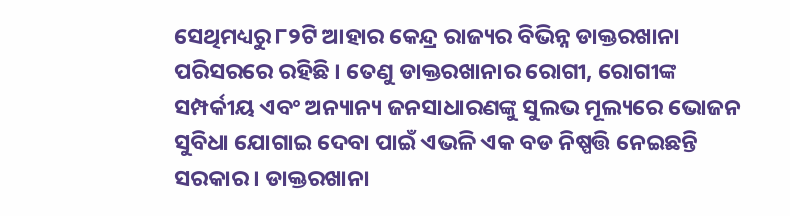ସେଥିମଧ୍ୟରୁ ୮୨ଟି ଆହାର କେନ୍ଦ୍ର ରାଜ୍ୟର ବିଭିନ୍ନ ଡାକ୍ତରଖାନା ପରିସରରେ ରହିଛି । ତେଣୁ ଡାକ୍ତରଖାନାର ରୋଗୀ, ରୋଗୀଙ୍କ ସମ୍ପର୍କୀୟ ଏବଂ ଅନ୍ୟାନ୍ୟ ଜନସାଧାରଣଙ୍କୁ ସୁଲଭ ମୂଲ୍ୟରେ ଭୋଜନ ସୁବିଧା ଯୋଗାଇ ଦେବା ପାଇଁ ଏଭଳି ଏକ ବଡ ନିଷ୍ପତ୍ତି ନେଇଛନ୍ତି ସରକାର । ଡାକ୍ତରଖାନା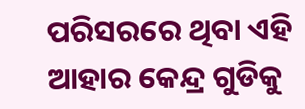ପରିସରରେ ଥିବା ଏହି ଆହାର କେନ୍ଦ୍ର ଗୁଡିକୁ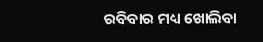ରବିବାର ମଧ୍ୟ ଖୋଲିବା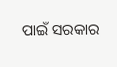ପାଇଁ ସରକାର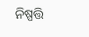ନିଷ୍ପତ୍ତି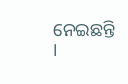ନେଇଛନ୍ତି ।